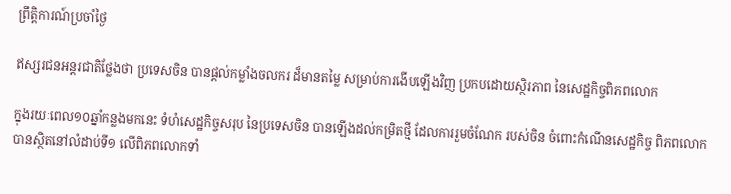ព្រឹត្តិការណ៍ប្រចាំថ្ងៃ

ឥស្សរជនអន្តរជាតិថ្លែងថា ប្រទេសចិន បានផ្តល់កម្លាំងចលករ ដ៏មានតម្លៃ សម្រាប់ការងើបឡើងវិញ ប្រកបដោយស្ថិរភាព នៃសេដ្ឋកិច្ចពិភពលោក

ក្នុងរយៈពេល១០ឆ្នាំកន្លងមកនេះ ទំហំសេដ្ឋកិច្ចសរុប នៃប្រទេសចិន បានឡើងដល់កម្រិតថ្មី ដែលការរួមចំណែក របស់ចិន ចំពោះកំណើនសេដ្ឋកិច្ច ពិភពលោក បានស្ថិតនៅលំដាប់ទី១ លើពិភពលោកទាំ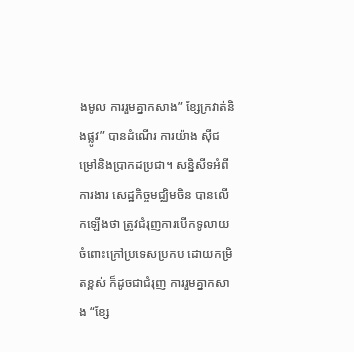ងមូល ការរួមគ្នាកសាង” ខ្សែក្រវាត់និងផ្លូវ” បានដំណើរ ការយ៉ាង ស៊ីជម្រៅនិងប្រាកដប្រជា។ សន្និសីទអំពីការងារ សេដ្ឋកិច្ចមជ្ឈិមចិន បានលើកឡើងថា ត្រូវជំរុញការបើកទូលាយ ចំពោះក្រៅប្រទេសប្រកប ដោយកម្រិតខ្ពស់ ក៏ដូចជាជំរុញ ការរួមគ្នាកសាង “ខ្សែ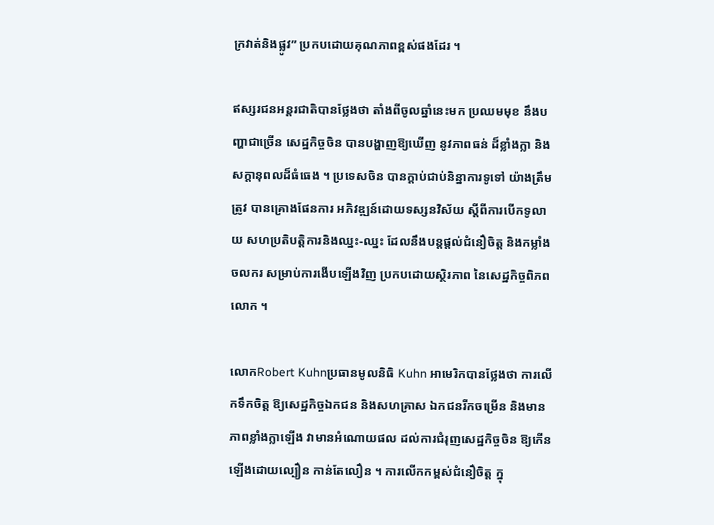ក្រវាត់និងផ្លូវ” ប្រកបដោយគុណភាពខ្ពស់ផងដែរ ។

ឥស្សរជនអន្តរជាតិបានថ្លែងថា តាំងពីចូលឆ្នាំនេះមក ប្រឈមមុខ នឹងបញ្ហាជាច្រើន សេដ្ឋកិច្ចចិន បានបង្ហាញឱ្យឃើញ នូវភាពធន់ ដ៏ខ្លាំងក្លា និងសក្តានុពលដ៏ធំធេង ។ ប្រទេសចិន បានក្តាប់ជាប់និន្នាការទូទៅ យ៉ាងត្រឹមត្រូវ បានគ្រោងផែនការ អភិវឌ្ឍន៍ដោយទស្សនវិស័យ ស្តីពីការបើកទូលាយ សហប្រតិបត្តិការនិងឈ្នះ-ឈ្នះ ដែលនឹងបន្តផ្តល់ជំនឿចិត្ត និងកម្លាំងចលករ សម្រាប់ការងើបឡើងវិញ ប្រកបដោយស្ថិរភាព នៃសេដ្ឋកិច្ចពិភពលោក ។

លោកRobert Kuhnប្រធានមូលនិធិ Kuhn អាមេរិកបានថ្លែងថា ការលើកទឹកចិត្ត ឱ្យសេដ្ឋកិច្ចឯកជន និងសហគ្រាស ឯកជនរីកចម្រើន និងមានភាពខ្លាំងក្លាឡើង វាមានអំណោយផល ដល់ការជំរុញសេដ្ឋកិច្ចចិន ឱ្យកើនឡើងដោយល្បឿន កាន់តែលឿន ។ ការលើកកម្ពស់ជំនឿចិត្ត ក្នុ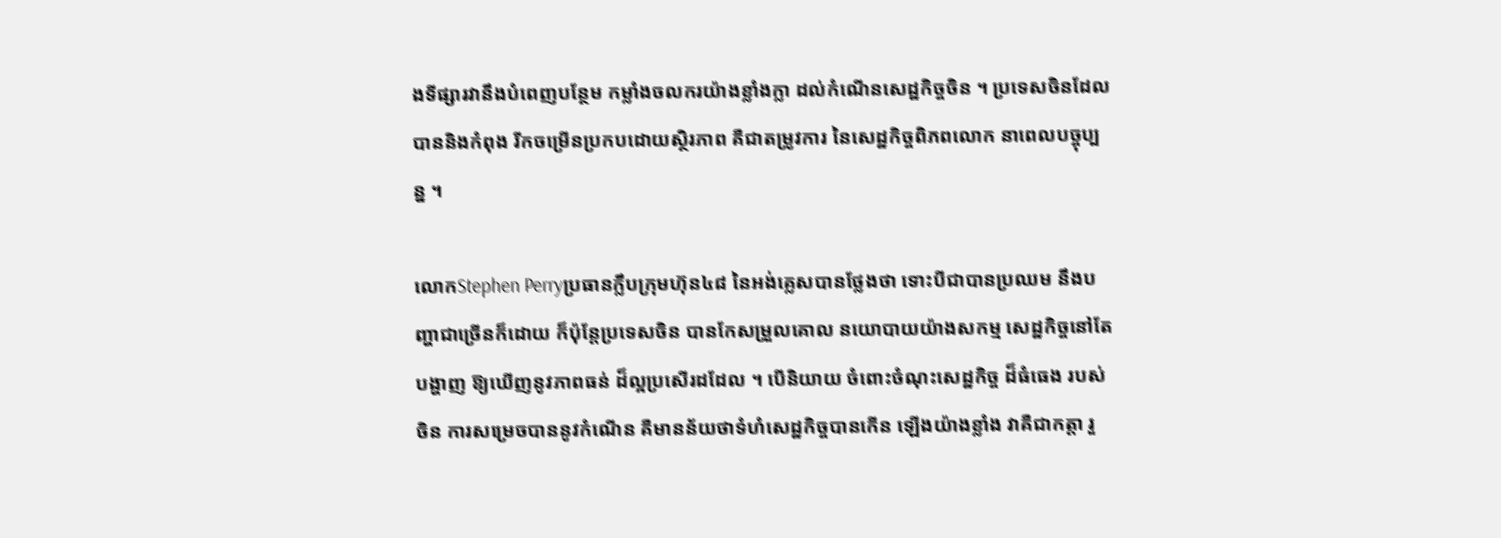ងទីផ្សារវានឹងបំពេញបន្ថែម កម្លាំងចលករយ៉ាងខ្លាំងក្លា ដល់កំណើនសេដ្ឋកិច្ចចិន ។ ប្រទេសចិនដែលបាននិងកំពុង រីកចម្រើនប្រកបដោយស្ថិរភាព គឺជាតម្រូវការ នៃសេដ្ឋកិច្ចពិភពលោក នាពេលបច្ចុប្បន្ន ។

លោកStephen Perryប្រធានក្លឹបក្រុមហ៊ុន៤៨ នៃអង់គ្លេសបានថ្លែងថា ទោះបីជាបានប្រឈម នឹងបញ្ហាជាច្រើនក៏ដោយ ក៏ប៉ុន្តែប្រទេសចិន បានកែសម្រួលគោល នយោបាយយ៉ាងសកម្ម សេដ្ឋកិច្ចនៅតែបង្ហាញ ឱ្យឃើញនូវភាពធន់ ដ៏ល្អប្រសើរដដែល ។ បើនិយាយ ចំពោះចំណុះសេដ្ឋកិច្ច ដ៏ធំធេង របស់ចិន ការសម្រេចបាននូវកំណើន គឺមានន័យថាទំហំសេដ្ឋកិច្ចបានកើន ឡើងយ៉ាងខ្លាំង វាគឺជាកត្តា រួ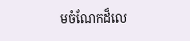មចំណែកដ៏លេ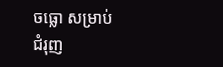ចធ្លោ សម្រាប់ជំរុញ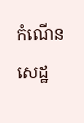កំណើន សេដ្ឋ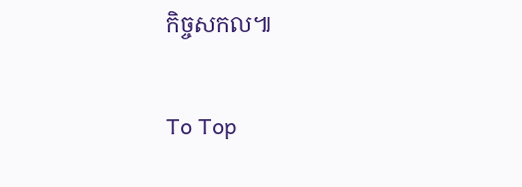កិច្ចសកល៕

To Top